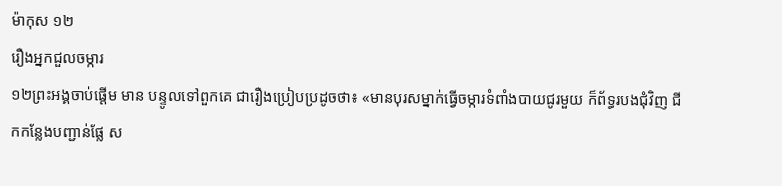ម៉ាកុស ១២
រឿងអ្នកជួលចម្ការ
១២ព្រះអង្គចាប់ផ្ដើម មាន បន្ទូលទៅពួកគេ ជារឿងប្រៀបប្រដូចថា៖ «មានបុរសម្នាក់ធ្វើចម្ការទំពាំងបាយជូរមួយ ក៏ព័ទ្ធរបងជុំវិញ ជីកកន្លែងបញ្ជាន់ផ្លែ ស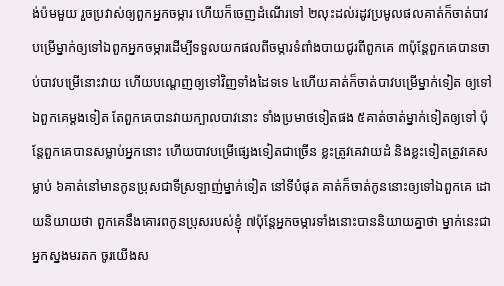ង់ប៉មមួយ រួចប្រវាស់ឲ្យពួកអ្នកចម្ការ ហើយក៏ចេញដំណើរទៅ ២លុះដល់រដូវប្រមូលផលគាត់ក៏ចាត់បាវបម្រើម្នាក់ឲ្យទៅឯពួកអ្នកចម្ការដើម្បីទទួលយកផលពីចម្ការទំពាំងបាយជូរពីពួកគេ ៣ប៉ុន្ដែពួកគេបានចាប់បាវបម្រើនោះវាយ ហើយបណ្ដេញឲ្យទៅវិញទាំងដៃទទេ ៤ហើយគាត់ក៏ចាត់បាវបម្រើម្នាក់ទៀត ឲ្យទៅឯពួកគេម្ដងទៀត តែពួកគេបានវាយក្បាលបាវនោះ ទាំងប្រមាថទៀតផង ៥គាត់ចាត់ម្នាក់ទៀតឲ្យទៅ ប៉ុន្ដែពួកគេបានសម្លាប់អ្នកនោះ ហើយបាវបម្រើផ្សេងទៀតជាច្រើន ខ្លះត្រូវគេវាយដំ និងខ្លះទៀតត្រូវគេសម្លាប់ ៦គាត់នៅមានកូនប្រុសជាទីស្រឡាញ់ម្នាក់ទៀត នៅទីបំផុត គាត់ក៏ចាត់កូននោះឲ្យទៅឯពួកគេ ដោយនិយាយថា ពួកគេនឹងគោរពកូនប្រុសរបស់ខ្ញុំ ៧ប៉ុន្តែអ្នកចម្ការទាំងនោះបាននិយាយគ្នាថា ម្នាក់នេះជាអ្នកស្នងមរតក ចូរយើងស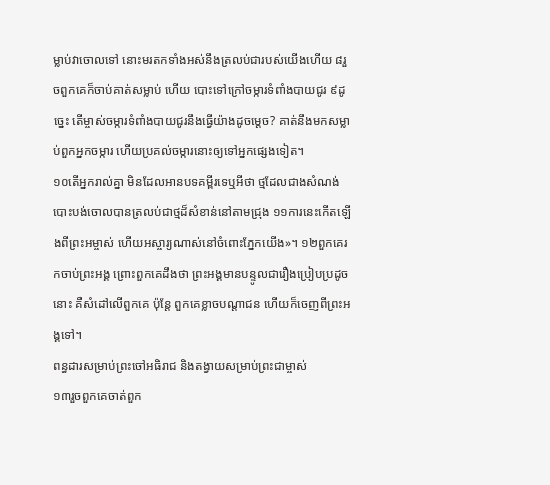ម្លាប់វាចោលទៅ នោះមរតកទាំងអស់នឹងត្រលប់ជារបស់យើងហើយ ៨រួចពួកគេក៏ចាប់គាត់សម្លាប់ ហើយ បោះទៅក្រៅចម្ការទំពាំងបាយជូរ ៩ដូច្នេះ តើម្ចាស់ចម្ការទំពាំងបាយជូរនឹងធ្វើយ៉ាងដូចម្ដេច? គាត់នឹងមកសម្លាប់ពួកអ្នកចម្ការ ហើយប្រគល់ចម្ការនោះឲ្យទៅអ្នកផ្សេងទៀត។
១០តើអ្នករាល់គ្នា មិនដែលអានបទគម្ពីរទេឬអីថា ថ្មដែលជាងសំណង់បោះបង់ចោលបានត្រលប់ជាថ្មដ៏សំខាន់នៅតាមជ្រុង ១១ការនេះកើតឡើងពីព្រះអម្ចាស់ ហើយអស្ចារ្យណាស់នៅចំពោះភ្នែកយើង»។ ១២ពួកគេរកចាប់ព្រះអង្គ ព្រោះពួកគេដឹងថា ព្រះអង្គមានបន្ទូលជារឿងប្រៀបប្រដូចនោះ គឺសំដៅលើពួកគេ ប៉ុន្ដែ ពួកគេខ្លាចបណ្ដាជន ហើយក៏ចេញពីព្រះអង្គទៅ។
ពន្ធដារសម្រាប់ព្រះចៅអធិរាជ និងតង្វាយសម្រាប់ព្រះជាម្ចាស់
១៣រួចពួកគេចាត់ពួក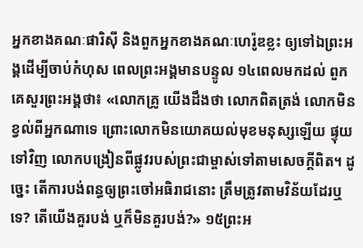អ្នកខាងគណៈផារិស៊ី និងពួកអ្នកខាងគណៈហេរ៉ូឌខ្លះ ឲ្យទៅឯព្រះអង្គដើម្បីចាប់កំហុស ពេលព្រះអង្គមានបន្ទូល ១៤ពេលមកដល់ ពួកគេសួរព្រះអង្គថា៖ «លោកគ្រូ យើងដឹងថា លោកពិតត្រង់ លោកមិនខ្វល់ពីអ្នកណាទេ ព្រោះលោកមិនយោគយល់មុខមនុស្សឡើយ ផ្ទុយទៅវិញ លោកបង្រៀនពីផ្លូវរបស់ព្រះជាម្ចាស់ទៅតាមសេចក្ដីពិត។ ដូច្នេះ តើការបង់ពន្ធឲ្យព្រះចៅអធិរាជនោះ តឹ្រមត្រូវតាមវិន័យដែរឬទេ? តើយើងគួរបង់ ឬក៏មិនគួរបង់?» ១៥ព្រះអ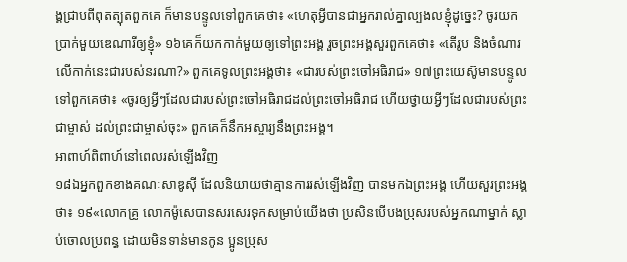ង្គជ្រាបពីពុតត្បុតពួកគេ ក៏មានបន្ទូលទៅពួកគេថា៖ «ហេតុអ្វីបានជាអ្នករាល់គ្នាល្បងលខ្ញុំដូច្នេះ? ចូរយកប្រាក់មួយឌេណារីឲ្យខ្ញុំ» ១៦គេក៏យកកាក់មួយឲ្យទៅព្រះអង្គ រួចព្រះអង្គសួរពួកគេថា៖ «តើរូប និងចំណារលើកាក់នេះជារបស់នរណា?» ពួកគេទូលព្រះអង្គថា៖ «ជារបស់ព្រះចៅអធិរាជ» ១៧ព្រះយេស៊ូមានបន្ទូល ទៅពួកគេថា៖ «ចូរឲ្យអ្វីៗដែលជារបស់ព្រះចៅអធិរាជដល់ព្រះចៅអធិរាជ ហើយថ្វាយអ្វីៗដែលជារបស់ព្រះជាម្ចាស់ ដល់ព្រះជាម្ចាស់ចុះ» ពួកគេក៏នឹកអស្ចារ្យនឹងព្រះអង្គ។
អាពាហ៍ពិពាហ៍នៅពេលរស់ឡើងវិញ
១៨ឯអ្នកពួកខាងគណៈសាឌូស៊ី ដែលនិយាយថាគ្មានការរស់ឡើងវិញ បានមកឯព្រះអង្គ ហើយសួរព្រះអង្គថា៖ ១៩«លោកគ្រូ លោកម៉ូសេបានសរសេរទុកសម្រាប់យើងថា ប្រសិនបើបងប្រុសរបស់អ្នកណាម្នាក់ ស្លាប់ចោលប្រពន្ធ ដោយមិនទាន់មានកូន ប្អូនប្រុស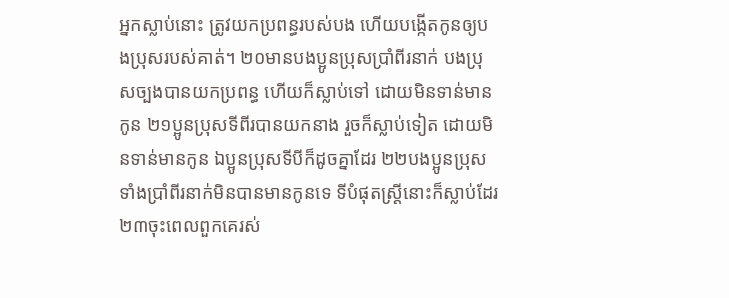អ្នកស្លាប់នោះ ត្រូវយកប្រពន្ធរបស់បង ហើយបង្កើតកូនឲ្យបងប្រុសរបស់គាត់។ ២០មានបងប្អូនប្រុសប្រាំពីរនាក់ បងប្រុសច្បងបានយកប្រពន្ធ ហើយក៏ស្លាប់ទៅ ដោយមិនទាន់មានកូន ២១ប្អូនប្រុសទីពីរបានយកនាង រួចក៏ស្លាប់ទៀត ដោយមិនទាន់មានកូន ឯប្អូនប្រុសទីបីក៏ដូចគ្នាដែរ ២២បងប្អូនប្រុសទាំងប្រាំពីរនាក់មិនបានមានកូនទេ ទីបំផុតស្ដ្រីនោះក៏ស្លាប់ដែរ ២៣ចុះពេលពួកគេរស់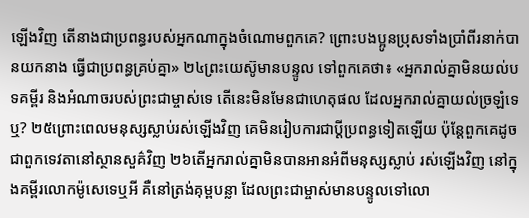ឡើងវិញ តើនាងជាប្រពន្ធរបស់អ្នកណាក្នុងចំណោមពួកគេ? ព្រោះបងប្អូនប្រុសទាំងប្រាំពីរនាក់បានយកនាង ធ្វើជាប្រពន្ធគ្រប់គ្នា» ២៤ព្រះយេស៊ូមានបន្ទូល ទៅពួកគេថា៖ «អ្នករាល់គ្នាមិនយល់បទគម្ពីរ និងអំណាចរបស់ព្រះជាម្ចាស់ទេ តើនេះមិនមែនជាហេតុផល ដែលអ្នករាល់គ្នាយល់ច្រឡំទេឬ? ២៥ព្រោះពេលមនុស្សស្លាប់រស់ឡើងវិញ គេមិនរៀបការជាប្ដីប្រពន្ធទៀតឡើយ ប៉ុន្ដែពួកគេដូចជាពួកទេវតានៅស្ថានសួគ៌វិញ ២៦តើអ្នករាល់គ្នាមិនបានអានអំពីមនុស្សស្លាប់ រស់ឡើងវិញ នៅក្នុងគម្ពីរលោកម៉ូសេទេឬអី គឺនៅត្រង់គុម្ពបន្លា ដែលព្រះជាម្ចាស់មានបន្ទូលទៅលោ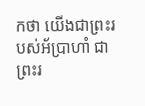កថា យើងជាព្រះរបស់អ័បា្រហាំ ជាព្រះរ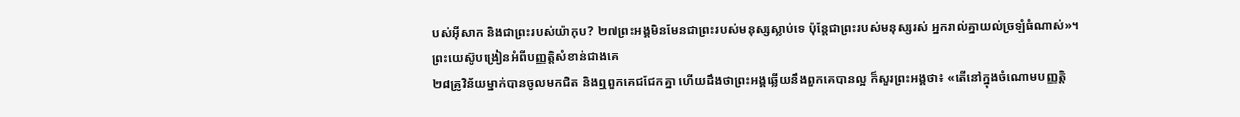បស់អ៊ីសាក និងជាព្រះរបស់យ៉ាកុប? ២៧ព្រះអង្គមិនមែនជាព្រះរបស់មនុស្សស្លាប់ទេ ប៉ុន្ដែជាព្រះរបស់មនុស្សរស់ អ្នករាល់គ្នាយល់ច្រឡំធំណាស់»។
ព្រះយេស៊ូបង្រៀនអំពីបញ្ញត្តិសំខាន់ជាងគេ
២៨គ្រូវិន័យម្នាក់បានចូលមកជិត និងឮពួកគេជជែកគ្នា ហើយដឹងថាព្រះអង្គឆ្លើយនឹងពួកគេបានល្អ ក៏សួរព្រះអង្គថា៖ «តើនៅក្នុងចំណោមបញ្ញត្ដិ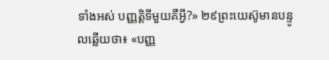ទាំងអស់ បញ្ញត្ដិទីមួយគឺអ្វី?» ២៩ព្រះយេស៊ូមានបន្ទូលឆ្លើយថា៖ «បញ្ញ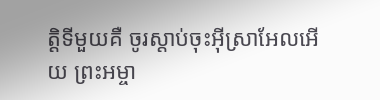ត្ដិទីមួយគឺ ចូរស្ដាប់ចុះអ៊ីស្រាអែលអើយ ព្រះអម្ចា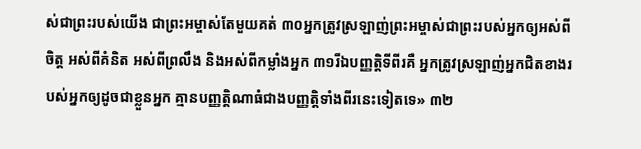ស់ជាព្រះរបស់យើង ជាព្រះអម្ចាស់តែមួយគត់ ៣០អ្នកត្រូវស្រឡាញ់ព្រះអម្ចាស់ជាព្រះរបស់អ្នកឲ្យអស់ពីចិត្ដ អស់ពីគំនិត អស់ពីព្រលឹង និងអស់ពីកម្លាំងអ្នក ៣១រីឯបញ្ញត្ដិទីពីរគឺ អ្នកត្រូវស្រឡាញ់អ្នកជិតខាងរបស់អ្នកឲ្យដូចជាខ្លួនអ្នក គ្មានបញ្ញត្ដិណាធំជាងបញ្ញត្ដិទាំងពីរនេះទៀតទេ» ៣២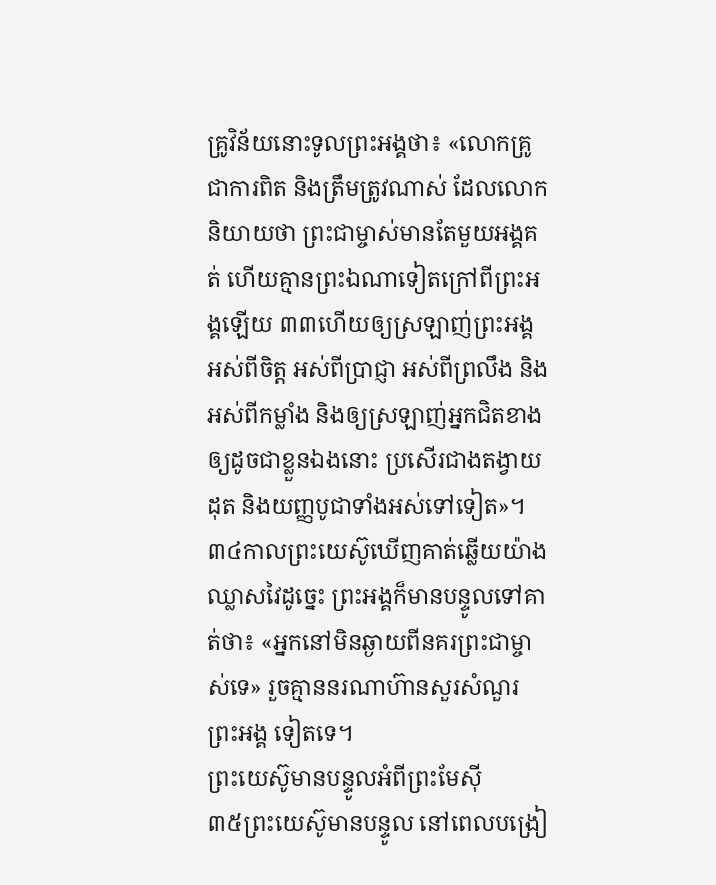គ្រូវិន័យនោះទូលព្រះអង្គថា៖ «លោកគ្រូ ជាការពិត និងត្រឹមត្រូវណាស់ ដែលលោកនិយាយថា ព្រះជាម្ចាស់មានតែមួយអង្គគត់ ហើយគ្មានព្រះឯណាទៀតក្រៅពីព្រះអង្គឡើយ ៣៣ហើយឲ្យស្រឡាញ់ព្រះអង្គអស់ពីចិត្ដ អស់ពីបា្រជ្ញា អស់ពីព្រលឹង និងអស់ពីកម្លាំង និងឲ្យស្រឡាញ់អ្នកជិតខាងឲ្យដូចជាខ្លួនឯងនោះ ប្រសើរជាងតង្វាយដុត និងយញ្ញបូជាទាំងអស់ទៅទៀត»។ ៣៤កាលព្រះយេស៊ូឃើញគាត់ឆ្លើយយ៉ាងឈ្លាសវៃដូច្នេះ ព្រះអង្គក៏មានបន្ទូលទៅគាត់ថា៖ «អ្នកនៅមិនឆ្ងាយពីនគរព្រះជាម្ចាស់ទេ» រួចគ្មាននរណាហ៊ានសួរសំណួរព្រះអង្គ ទៀតទេ។
ព្រះយេស៊ូមានបន្ទូលអំពីព្រះមែស៊ី
៣៥ព្រះយេស៊ូមានបន្ទូល នៅពេលបង្រៀ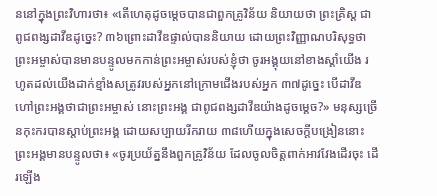ននៅក្នុងព្រះវិហារថា៖ «តើហេតុដូចម្ដេចបានជាពួកគ្រូវិន័យ និយាយថា ព្រះគិ្រស្ដ ជាពូជពង្សដាវីឌដូច្នេះ? ៣៦ព្រោះដាវីឌផ្ទាល់បាននិយាយ ដោយព្រះវិញ្ញាណបរិសុទ្ធថា ព្រះអម្ចាស់បានមានបន្ទូលមកកាន់ព្រះអម្ចាស់របស់ខ្ញុំថា ចូរអង្គុយនៅខាងស្ដាំយើង រហូតដល់យើងដាក់ខ្មាំងសត្រូវរបស់អ្នកនៅក្រោមជើងរបស់អ្នក ៣៧ដូច្នេះ បើដាវីឌហៅព្រះអង្គថាជាព្រះអម្ចាស់ នោះព្រះអង្គ ជាពូជពង្សដាវីឌយ៉ាងដូចម្ដេច?» មនុស្សច្រើនកុះករបានស្ដាប់ព្រះអង្គ ដោយសប្បាយរីករាយ ៣៨ហើយក្នុងសេចក្ដីបង្រៀននោះ ព្រះអង្គមានបន្ទូលថា៖ «ចូរប្រយ័ត្ននឹងពួកគ្រូវិន័យ ដែលចូលចិត្ដពាក់អាវវែងដើរចុះ ដើរឡើង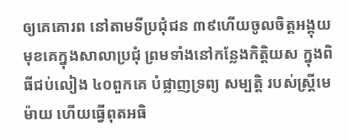ឲ្យគេគោរព នៅតាមទីប្រជុំជន ៣៩ហើយចូលចិត្ដអង្គុយមុខគេក្នុងសាលាប្រជុំ ព្រមទាំងនៅកន្លែងកិត្ដិយស ក្នុងពិធីជប់លៀង ៤០ពួកគេ បំផ្លាញទ្រព្យ សម្បត្ដិ របស់ស្រ្តីមេម៉ាយ ហើយធ្វើពុតអធិ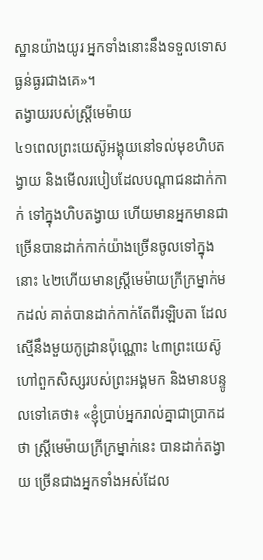ស្ឋានយ៉ាងយូរ អ្នកទាំងនោះនឹងទទួលទោសធ្ងន់ធ្ងរជាងគេ»។
តង្វាយរបស់ស្រ្តីមេម៉ាយ
៤១ពេលព្រះយេស៊ូអង្គុយនៅទល់មុខហិបតង្វាយ និងមើលរបៀបដែលបណ្ដាជនដាក់កាក់ ទៅក្នុងហិបតង្វាយ ហើយមានអ្នកមានជាច្រើនបានដាក់កាក់យ៉ាងច្រើនចូលទៅក្នុងនោះ ៤២ហើយមានស្ដ្រីមេម៉ាយកី្រក្រម្នាក់មកដល់ គាត់បានដាក់កាក់តែពីរឡិបតា ដែលស្មើនឹងមួយកូដ្រានប៉ុណ្ណោះ ៤៣ព្រះយេស៊ូហៅពួកសិស្សរបស់ព្រះអង្គមក និងមានបន្ទូលទៅគេថា៖ «ខ្ញុំបា្រប់អ្នករាល់គ្នាជាបា្រកដថា ស្ដ្រីមេម៉ាយកី្រក្រម្នាក់នេះ បានដាក់តង្វាយ ច្រើនជាងអ្នកទាំងអស់ដែល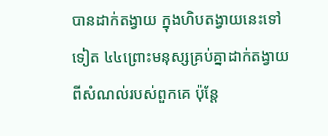បានដាក់តង្វាយ ក្នុងហិបតង្វាយនេះទៅទៀត ៤៤ព្រោះមនុស្សគ្រប់គ្នាដាក់តង្វាយពីសំណល់របស់ពួកគេ ប៉ុន្ដែ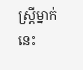ស្ដ្រីម្នាក់នេះ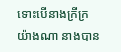ទោះបើនាងក្រីក្រយ៉ាងណា នាងបាន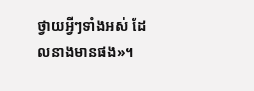ថ្វាយអ្វីៗទាំងអស់ ដែលនាងមានផង»។